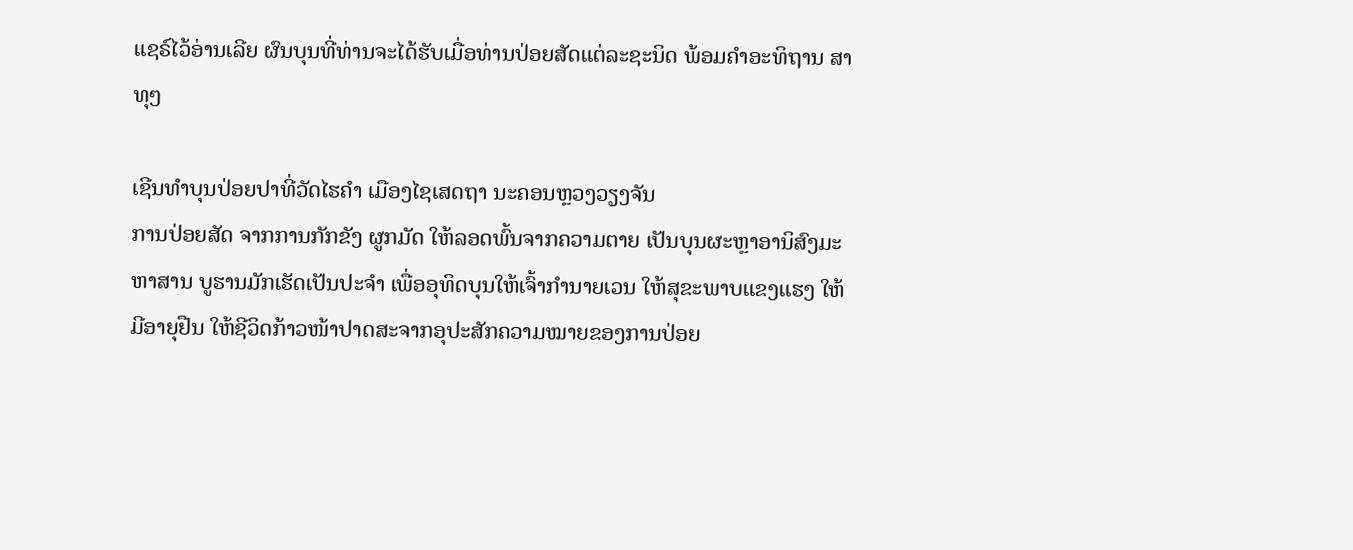ແຊຣ໌ໄວ້ອ່ານເລີຍ ຜົນບຸນທີ່ທ່ານຈະໄດ້ຮັບເມື່ອທ່ານປ່ອຍສັດແຕ່ລະຊະນິດ ພ້ອມຄຳອະທິຖານ ສາທຸໆ

ເຊີນທຳບຸນປ່ອຍປາທີ່ວັດໄຮຄຳ ເມືອງໄຊເສດຖາ ນະຄອນຫຼວງວຽງຈັນ
ການປ່ອຍສັດ ຈາກການກັກຂັງ ຜູກມັດ ໃຫ້ລອດພົ້ນຈາກຄວາມຕາຍ ເປັນບຸນຜະຫຼາອານິສົງມະຫາສານ ບູຮານມັກເຮັດເປັນປະຈຳ ເພື່ອອຸທິດບຸນໃຫ້ເຈົ້າກຳນາຍເວນ ໃຫ້ສຸຂະພາບແຂງແຮງ ໃຫ້ມີອາຍຸຢືນ ໃຫ້ຊີວິດກ້າວໜ້າປາດສະຈາກອຸປະສັກຄວາມໝາຍຂອງການປ່ອຍ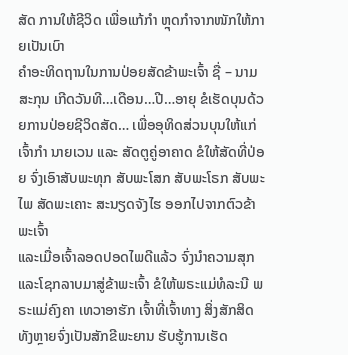ສັດ ການໃຫ້ຊີວິດ ເພື່ອແກ້ກຳ ຫຼຸດກຳຈາກໜັກໃຫ້ກາຍເປັນເບົາ
ຄຳອະທິດຖານໃນການປ່ອຍສັດຂ້າພະເຈົ້າ ຊື່ – ນາມສະກຸນ ເກີດວັນທີ…ເດືອນ…ປີ…ອາຍຸ ຂໍເຮັດບຸນດ້ວຍການປ່ອຍຊີວິດສັດ… ເພື່ອອຸທິດສ່ວນບຸນໃຫ້ແກ່ເຈົ້າກຳ ນາຍເວນ ແລະ ສັດຕູຄູ່ອາຄາດ ຂໍໃຫ້ສັດທີ່ປ່ອຍ ຈົ່ງເອົາສັບພະທຸກ ສັບພະໂສກ ສັບພະໂຣກ ສັບພະໄພ ສັດພະເຄາະ ສະນຽດຈັງໄຮ ອອກໄປຈາກຕົວຂ້າພະເຈົ້າ
ແລະເມື່ອເຈົ້າລອດປອດໄພດີແລ້ວ ຈົ່ງນຳຄວາມສຸກແລະໂຊກລາບມາສູ່ຂ້າພະເຈົ້າ ຂໍໃຫ້ພຣະແມ່ທໍລະນີ ພຣະແມ່ຄົງຄາ ເທວາອາຮັກ ເຈົ້າທີ່ເຈົ້າທາງ ສິ່ງສັກສິດທັງຫຼາຍຈົ່ງເປັນສັກຂີພະຍານ ຮັບຮູ້ການເຮັດ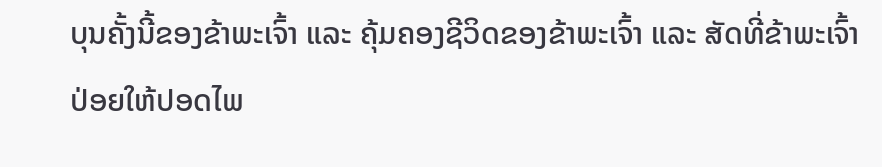ບຸນຄັ້ງນີ້ຂອງຂ້າພະເຈົ້າ ແລະ ຄຸ້ມຄອງຊີວິດຂອງຂ້າພະເຈົ້າ ແລະ ສັດທີ່ຂ້າພະເຈົ້າປ່ອຍໃຫ້ປອດໄພ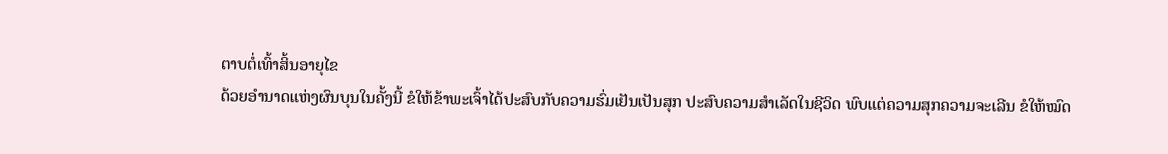ຕາບຕໍ່ເທົ້າສິ້ນອາຍຸໄຂ
ດ້ວຍອຳນາດແຫ່ງຜົນບຸນໃນຄັ້ງນີ້ ຂໍໃຫ້ຂ້າພະເຈົ້າໄດ້ປະສົບກັບຄວາມຮົ່ມເຢັນເປັນສຸກ ປະສົບຄວາມສຳເລັດໃນຊີວິດ ພົບແຕ່ຄວາມສຸກຄວາມຈະເລີນ ຂໍໃຫ້ໝົດ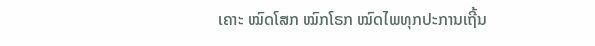ເຄາະ ໝົດໂສກ ໝົກໂຣກ ໝົດໄພທຸກປະການເຖີ້ນ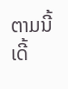ຕາມນີ້ເດີ້